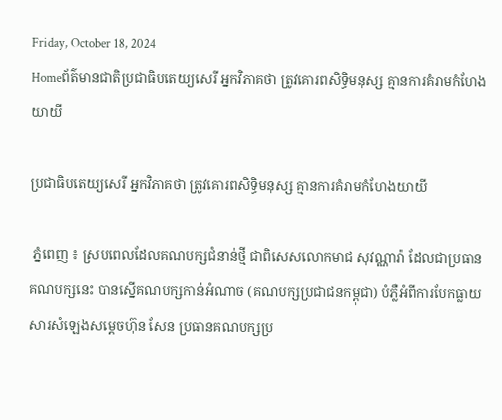Friday, October 18, 2024
Homeព័ត៌មានជាតិប្រជាធិបតេយ្យសេរី អ្នកវិភាគថា ត្រូវគោរពសិទ្ធិមនុស្ស គ្មានការគំរាមកំហែងយាយី

ប្រជាធិបតេយ្យសេរី អ្នកវិភាគថា ត្រូវគោរពសិទ្ធិមនុស្ស គ្មានការគំរាមកំហែងយាយី

 ភ្នំពេញ ៖ ស្របពេលដែលគណបក្សជំនាន់ថ្មី ជាពិសេសលោកមាជ សុវណ្ណារ៉ា ដែលជាប្រធានគណបក្សនេះ បានស្នើគណបក្សកាន់អំណាច (គណបក្សប្រជាជនកម្ពុជា) បំភ្លឺអំពីការបែកធ្លាយសារសំឡេងសម្តេចហ៊ុន សែន ប្រធានគណបក្សប្រ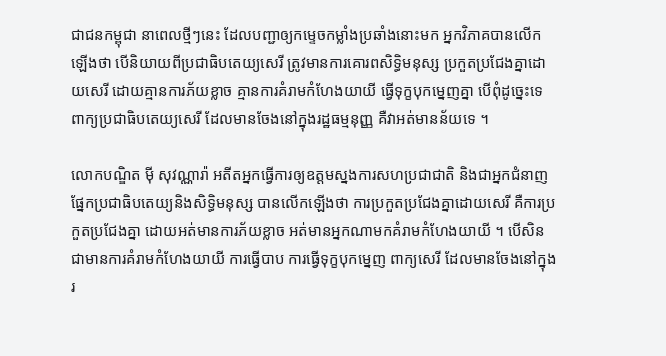ជាជនកម្ពុជា នាពេលថ្មីៗនេះ ដែលបញ្ជាឲ្យកម្ទេចកម្លាំងប្រឆាំងនោះមក អ្នកវិភាគបានលើកឡើងថា បើនិយាយពីប្រជាធិបតេយ្យសេរី ត្រូវមានការគោរពសិទ្ធិមនុស្ស ប្រកួតប្រជែងគ្នាដោយសេរី ដោយគ្មានការភ័យខ្លាច គ្មានការគំរាមកំហែងយាយី ធ្វើទុក្ខបុកម្នេញគ្នា បើពុំដូច្នេះទេ ពាក្យប្រជាធិបតេយ្យសេរី ដែលមានចែងនៅក្នុងរដ្ឋធម្មនុញ្ញ គឺវាអត់មានន័យទេ ។

លោកបណ្ឌិត ម៉ី សុវណ្ណារ៉ា អតីតអ្នកធ្វើការឲ្យឧត្ដមស្នងការសហប្រជាជាតិ និងជាអ្នកជំនាញផ្នែកប្រជាធិបតេយ្យនិងសិទ្ធិមនុស្ស បានលើកឡើងថា ការប្រកួតប្រជែងគ្នាដោយសេរី គឺការប្រកួតប្រជែងគ្នា ដោយអត់មានការភ័យខ្លាច អត់មានអ្នកណាមកគំរាមកំហែងយាយី ។ បើសិនជាមានការគំរាមកំហែងយាយី ការធ្វើបាប ការធ្វើទុក្ខបុកម្នេញ ពាក្យសេរី ដែលមានចែងនៅក្នុងរ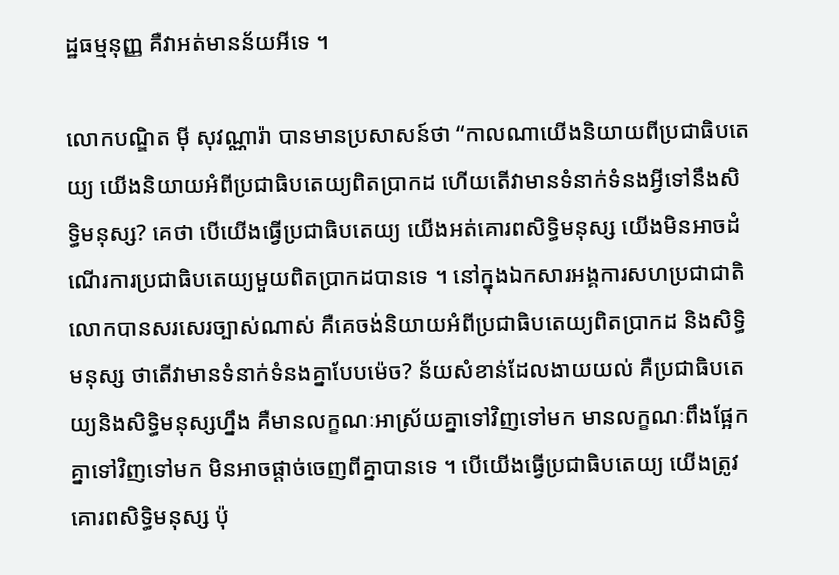ដ្ឋធម្មនុញ្ញ គឺវាអត់មានន័យអីទេ ។

លោកបណ្ឌិត ម៉ី សុវណ្ណារ៉ា បានមានប្រសាសន៍ថា “កាលណាយើងនិយាយពីប្រជាធិបតេយ្យ យើងនិយាយអំពីប្រជាធិបតេយ្យពិតប្រាកដ ហើយតើវាមានទំនាក់ទំនងអ្វីទៅនឹងសិទ្ធិមនុស្ស? គេថា បើយើងធ្វើប្រជាធិបតេយ្យ យើងអត់គោរពសិទ្ធិមនុស្ស យើងមិនអាចដំណើរការប្រជាធិបតេយ្យមួយពិតប្រាកដបានទេ ។ នៅក្នុងឯកសារអង្គការសហប្រជាជាតិ លោកបានសរសេរច្បាស់ណាស់ គឺគេចង់និយាយអំពីប្រជាធិបតេយ្យពិតប្រាកដ និងសិទ្ធិមនុស្ស ថាតើវាមានទំនាក់ទំនងគ្នាបែបម៉េច? ន័យសំខាន់ដែលងាយយល់ គឺប្រជាធិបតេយ្យនិងសិទ្ធិមនុស្សហ្នឹង គឺមានលក្ខណៈអាស្រ័យគ្នាទៅវិញទៅមក មានលក្ខណៈពឹងផ្អែកគ្នាទៅវិញទៅមក មិនអាចផ្ដាច់ចេញពីគ្នាបានទេ ។ បើយើងធ្វើប្រជាធិបតេយ្យ យើងត្រូវគោរពសិទ្ធិមនុស្ស ប៉ុ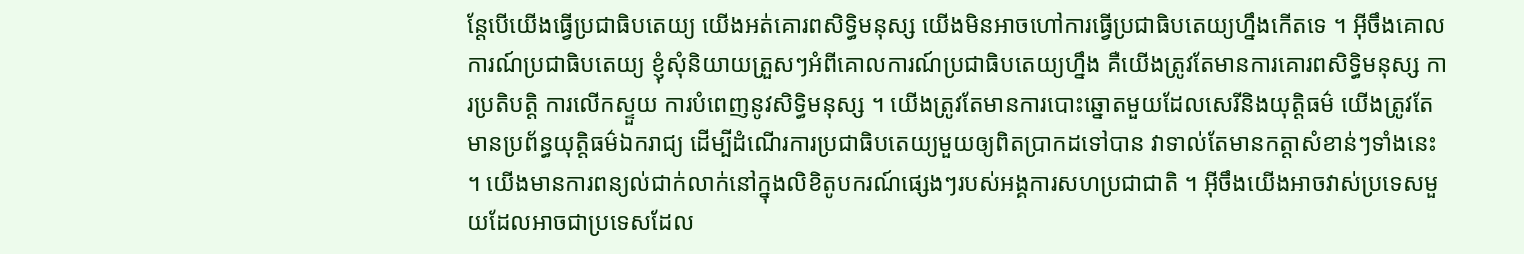ន្តែបើយើងធ្វើប្រជាធិបតេយ្យ យើងអត់គោរពសិទ្ធិមនុស្ស យើងមិនអាចហៅការធ្វើប្រជាធិបតេយ្យហ្នឹងកើតទេ ។ អ៊ីចឹងគោលការណ៍ប្រជាធិបតេយ្យ ខ្ញុំសុំនិយាយត្រួសៗអំពីគោលការណ៍ប្រជាធិបតេយ្យហ្នឹង គឺយើងត្រូវតែមានការគោរពសិទ្ធិមនុស្ស ការប្រតិបត្តិ ការលើកស្ទួយ ការបំពេញនូវសិទ្ធិមនុស្ស ។ យើងត្រូវតែមានការបោះឆ្នោតមួយដែលសេរីនិងយុត្តិធម៌ យើងត្រូវតែមានប្រព័ន្ធយុត្តិធម៌ឯករាជ្យ ដើម្បីដំណើរការប្រជាធិបតេយ្យមួយឲ្យពិតប្រាកដទៅបាន វាទាល់តែមានកត្តាសំខាន់ៗទាំងនេះ ។ យើងមានការពន្យល់ជាក់លាក់នៅក្នុងលិខិតូបករណ៍ផ្សេងៗរបស់អង្គការសហប្រជាជាតិ ។ អ៊ីចឹងយើងអាចវាស់ប្រទេសមួយដែលអាចជាប្រទេសដែល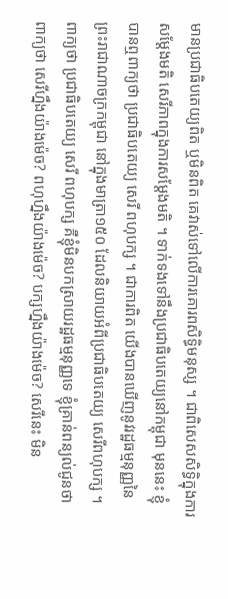មានប្រជាធិបតេយ្យពិត ឬមិនពិត គេវាស់ទៅលើការគោរពសិទ្ធិមនុស្ស ។ ជាពិសេសសិទ្ធិក្នុងការសម្ដែងមតិ សេរីភាពក្នុងការសម្ដែងមតិ ។ ទាក់ទងទៅនឹងប្រជាធិបតេយ្យនៅកម្ពុជា មុននេះ ខ្ញុំបានឮពាក្យថា ប្រជាធិបតេយ្យ សេរី ពហុបក្ស ។ ជាការពិត យើងបានឃើញនូវរដ្ឋធម្មនុញ្ញនៃព្រះរាជាណាចក្រកម្ពុជា នៅក្នុងមាត្រា១៥០ ដែលនិយាយអំពីប្រជាធិបតេយ្យ សេរីពហុបក្ស ។ ពាក្យថា ប្រជាធិបតេយ្យ សេរី ពហុបក្ស គឺខ្ញុំមិនបកស្រាយរដ្ឋធម្មនុញ្ញទេ ខ្ញុំគ្រាន់ពន្យល់ជូនថា ពាក្យថា សេរីហ្នឹងយ៉ាងម៉េច? ពហុហ្នឹងយ៉ាងម៉េច? បក្សហ្នឹងយ៉ាងម៉េច? សេរីនេះ មិន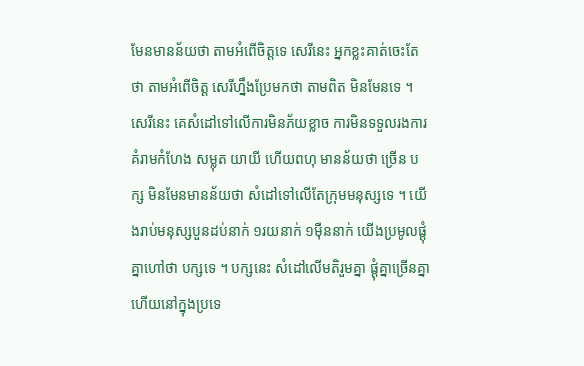មែនមានន័យថា តាមអំពើចិត្តទេ សេរីនេះ អ្នកខ្លះគាត់ចេះតែថា តាមអំពើចិត្ត សេរីហ្នឹងប្រែមកថា តាមពិត មិនមែនទេ ។ សេរីនេះ គេសំដៅទៅលើការមិនភ័យខ្លាច ការមិនទទួលរងការគំរាមកំហែង សម្លុត យាយី ហើយពហុ មានន័យថា ច្រើន បក្ស មិនមែនមានន័យថា សំដៅទៅលើតែក្រុមមនុស្សទេ ។ យើងរាប់មនុស្សបួនដប់នាក់ ១រយនាក់ ១ម៉ឺននាក់ យើងប្រមូលផ្ដុំគ្នាហៅថា បក្សទេ ។ បក្សនេះ សំដៅលើមតិរួមគ្នា ផ្ដុំគ្នាច្រើនគ្នា ហើយនៅក្នុងប្រទេ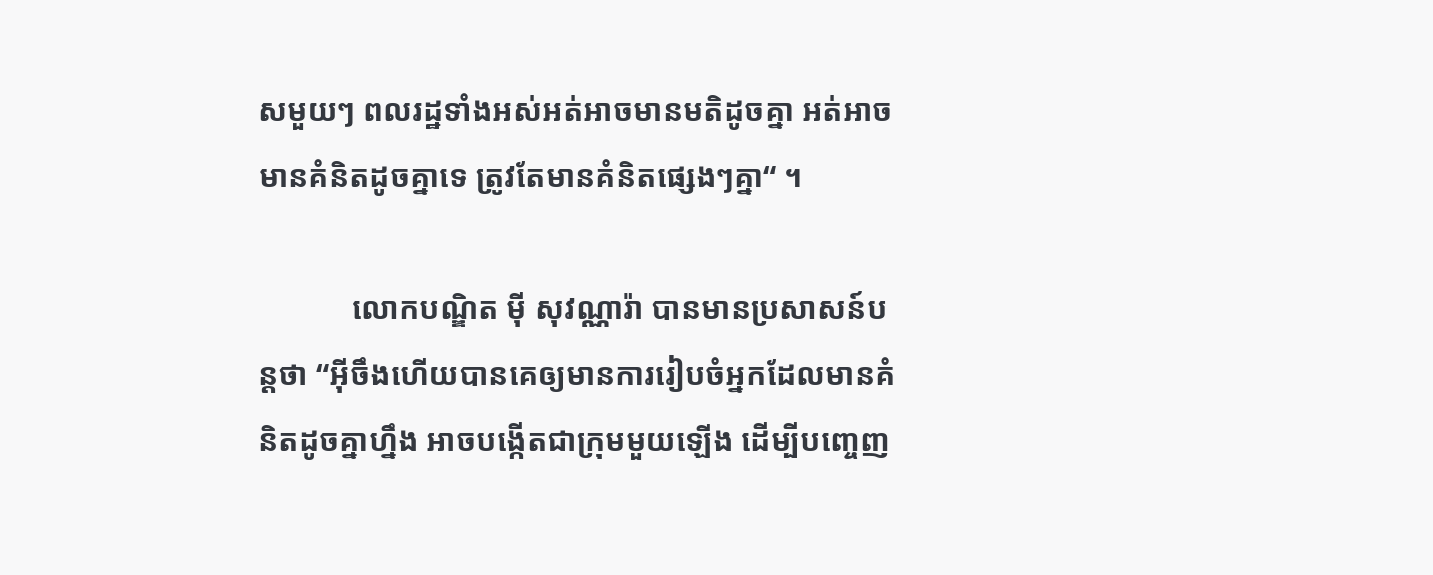សមួយៗ ពលរដ្ឋទាំងអស់អត់អាចមានមតិដូចគ្នា អត់អាចមានគំនិតដូចគ្នាទេ ត្រូវតែមានគំនិតផ្សេងៗគ្នា“ ។

            លោកបណ្ឌិត ម៉ី សុវណ្ណារ៉ា បានមានប្រសាសន៍បន្តថា “អ៊ីចឹងហើយបានគេឲ្យមានការរៀបចំអ្នកដែលមានគំនិតដូចគ្នាហ្នឹង អាចបង្កើតជាក្រុមមួយឡើង ដើម្បីបញ្ចេញ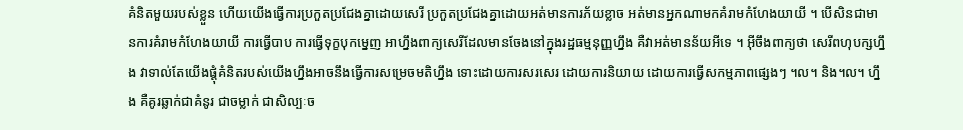គំនិតមួយរបស់ខ្លួន ហើយយើងធ្វើការប្រកួតប្រជែងគ្នាដោយសេរី ប្រកួតប្រជែងគ្នាដោយអត់មានការភ័យខ្លាច អត់មានអ្នកណាមកគំរាមកំហែងយាយី ។ បើសិនជាមានការគំរាមកំហែងយាយី ការធ្វើបាប ការធ្វើទុក្ខបុកម្នេញ អាហ្នឹងពាក្យសេរីដែលមានចែងនៅក្នុងរដ្ឋធម្មនុញ្ញហ្នឹង គឺវាអត់មានន័យអីទេ ។ អ៊ីចឹងពាក្យថា សេរីពហុបក្សហ្នឹង វាទាល់តែយើងផ្ដុំគំនិតរបស់យើងហ្នឹងអាចនឹងធ្វើការសម្រេចមតិហ្នឹង ទោះដោយការសរសេរ ដោយការនិយាយ ដោយការធ្វើសកម្មភាពផ្សេងៗ ។ល។ និង។ល។ ហ្នឹង គឺគូរឆ្លាក់ជាគំនូរ ជាចម្លាក់ ជាសិល្បៈច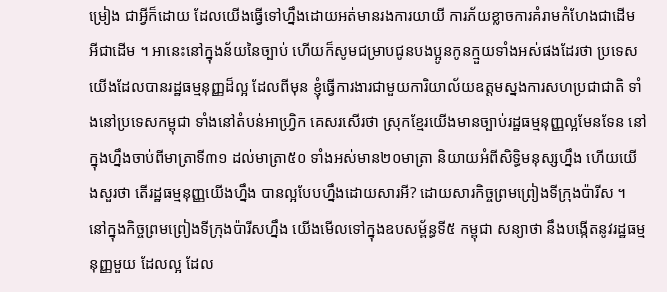ម្រៀង ជាអ្វីក៏ដោយ ដែលយើងធ្វើទៅហ្នឹងដោយអត់មានរងការយាយី ការភ័យខ្លាចការគំរាមកំហែងជាដើម អីជាដើម ។ អានេះនៅក្នុងន័យនៃច្បាប់ ហើយក៏សូមជម្រាបជូនបងប្អូនកូនក្មួយទាំងអស់ផងដែរថា ប្រទេសយើងដែលបានរដ្ឋធម្មនុញ្ញដ៏ល្អ ដែលពីមុន ខ្ញុំធ្វើការងារជាមួយការិយាល័យឧត្ដមស្នងការសហប្រជាជាតិ ទាំងនៅប្រទេសកម្ពុជា ទាំងនៅតំបន់អាហ្រ្វិក គេសរសើរថា ស្រុកខ្មែរយើងមានច្បាប់រដ្ឋធម្មនុញ្ញល្អមែនទែន នៅក្នុងហ្នឹងចាប់ពីមាត្រាទី៣១ ដល់មាត្រា៥០ ទាំងអស់មាន២០មាត្រា និយាយអំពីសិទិ្ធមនុស្សហ្នឹង ហើយយើងសួរថា តើរដ្ឋធម្មនុញ្ញយើងហ្នឹង បានល្អបែបហ្នឹងដោយសារអី? ដោយសារកិច្ចព្រមព្រៀងទីក្រុងប៉ារីស ។ នៅក្នុងកិច្ចព្រមព្រៀងទីក្រុងប៉ារីសហ្នឹង យើងមើលទៅក្នុងឧបសម្ព័ន្ធទី៥ កម្ពុជា សន្យាថា នឹងបង្កើតនូវរដ្ឋធម្មនុញ្ញមួយ ដែលល្អ ដែល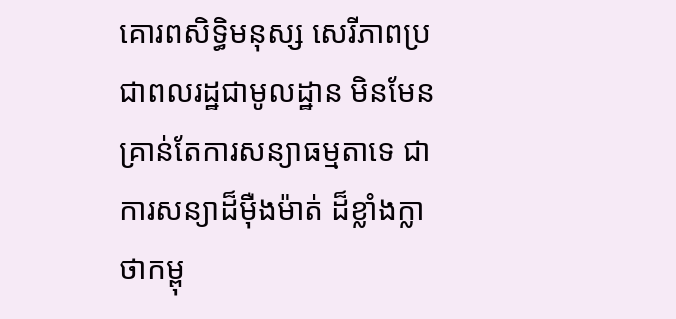គោរពសិទ្ធិមនុស្ស សេរីភាពប្រជាពលរដ្ឋជាមូលដ្ឋាន មិនមែនគ្រាន់តែការសន្យាធម្មតាទេ ជាការសន្យាដ៏ម៉ឺងម៉ាត់ ដ៏ខ្លាំងក្លា ថាកម្ពុ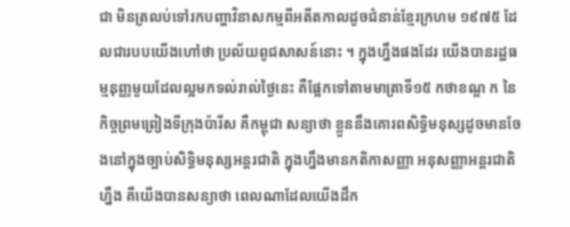ជា មិនត្រលប់ទៅរកបញ្ហាវិនាសកម្មពីអតីតកាលដូចជំនាន់ខ្មែរក្រហម ១៩៧៥ ដែលជារបបយើងហៅថា ប្រល័យពូជសាសន៍នោះ ។ ក្នុងហ្នឹងផងដែរ យើងបានរដ្ឋធម្មនុញ្ញមួយដែលល្អមកទល់រាល់ថ្ងៃនេះ គឺផ្អែកទៅតាមមាត្រាទី១៥ កថាខណ្ឌ ក នៃកិច្ចព្រមព្រៀងទីក្រុងប៉ារីស គឺកម្ពុជា សន្យាថា ខ្លួននឹងគោរពសិទ្ធិមនុស្សដូចមានចែងនៅក្នុងច្បាប់សិទ្ធិមនុស្សអន្តរជាតិ ក្នុងហ្នឹងមានកតិកាសញ្ញា អនុសញ្ញាអន្តរជាតិហ្នឹង គឺយើងបានសន្យាថា ពេលណាដែលយើងដឹក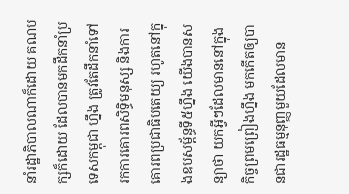នាំរដ្ឋាភិបាលណាក៏ដោយ គណបក្សក៏ដោយ ដែលបានមកដឹកនាំប្រទេសកម្ពុជា ហ្នឹង ត្រូវតែដឹកនាំទៅរកការគោរពសិទ្ធិមនុស្ស និងការគោរពប្រជាធិបតេយ្យ រហូតនៅក្នុងឧបសម្ព័ន្ធទី៥ហ្នឹង យើងបានសន្យាថា យកអ្វីៗដែលមាននៅក្នុងកិច្ចព្រមព្រៀងហ្នឹង មកកើតឲ្យបានជារដ្ឋធម្មនុញ្ញមួយដែលមាន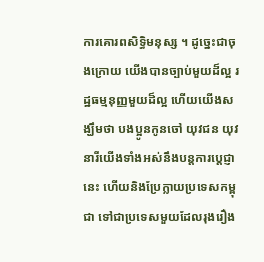ការគោរពសិទ្ធិមនុស្ស ។ ដូច្នេះជាចុងក្រោយ យើងបានច្បាប់មួយដ៏ល្អ រដ្ឋធម្មនុញ្ញមួយដ៏ល្អ ហើយយើងសង្ឃឹមថា បងប្អូនកូនចៅ យុវជន យុវនារីយើងទាំងអស់នឹងបន្តការប្ដេជ្ញានេះ ហើយនិងប្រែក្លាយប្រទេសកម្ពុជា ទៅជាប្រទេសមួយដែលរុងរឿង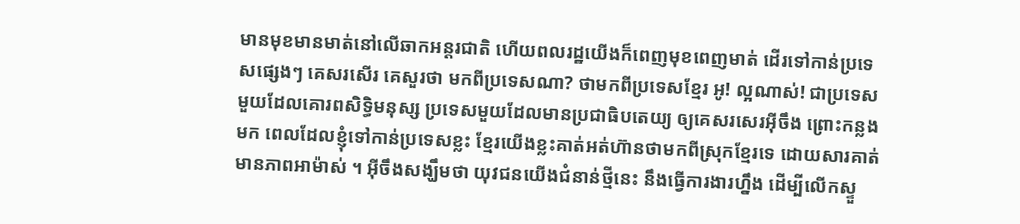មានមុខមានមាត់នៅលើឆាកអន្តរជាតិ ហើយពលរដ្ឋយើងក៏ពេញមុខពេញមាត់ ដើរទៅកាន់ប្រទេសផ្សេងៗ គេសរសើរ គេសួរថា មកពីប្រទេសណា? ថាមកពីប្រទេសខ្មែរ អូ! ល្អណាស់! ជាប្រទេសមួយដែលគោរពសិទ្ធិមនុស្ស ប្រទេសមួយដែលមានប្រជាធិបតេយ្យ ឲ្យគេសរសេរអ៊ីចឹង ព្រោះកន្លងមក ពេលដែលខ្ញុំទៅកាន់ប្រទេសខ្លះ ខ្មែរយើងខ្លះគាត់អត់ហ៊ានថាមកពីស្រុកខ្មែរទេ ដោយសារគាត់មានភាពអាម៉ាស់ ។ អ៊ីចឹងសង្ឃឹមថា យុវជនយើងជំនាន់ថ្មីនេះ នឹងធ្វើការងារហ្នឹង ដើម្បីលើកស្ទួ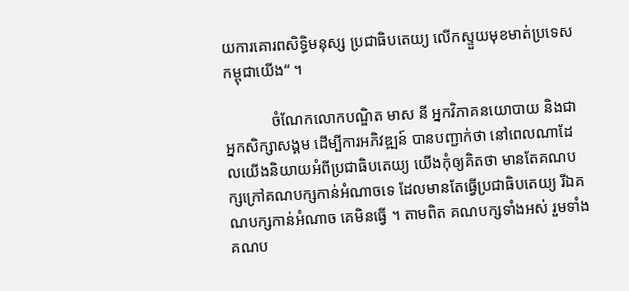យការគោរពសិទ្ធិមនុស្ស ប្រជាធិបតេយ្យ លើកស្ទួយមុខមាត់ប្រទេសកម្ពុជាយើង“ ។

            ចំណែកលោកបណ្ឌិត មាស នី អ្នកវិភាគនយោបាយ និងជាអ្នកសិក្សាសង្គម ដើម្បីការអភិវឌ្ឍន៍ បានបញ្ជាក់ថា នៅពេលណាដែលយើងនិយាយអំពីប្រជាធិបតេយ្យ យើងកុំឲ្យគិតថា មានតែគណបក្សក្រៅគណបក្សកាន់អំណាចទេ ដែលមានតែធ្វើប្រជាធិបតេយ្យ រីឯគណបក្សកាន់អំណាច គេមិនធ្វើ ។ តាមពិត គណបក្សទាំងអស់ រួមទាំងគណប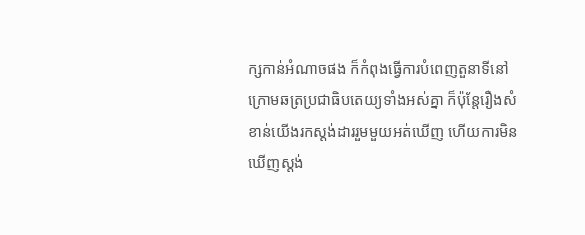ក្សកាន់អំណាចផង ក៏កំពុងធ្វើការបំពេញតួនាទីនៅក្រោមឆត្រប្រជាធិបតេយ្យទាំងអស់គ្នា ក៏ប៉ុន្តែរឿងសំខាន់យើងរកស្ដង់ដាររួមមួយអត់ឃើញ ហើយការមិនឃើញស្ដង់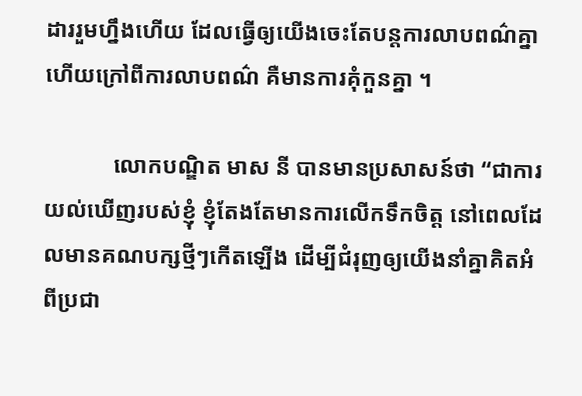ដាររួមហ្នឹងហើយ ដែលធ្វើឲ្យយើងចេះតែបន្តការលាបពណ៌គ្នា ហើយក្រៅពីការលាបពណ៌ គឺមានការគុំកួនគ្នា ។

            លោកបណ្ឌិត មាស នី បានមានប្រសាសន៍ថា “ជាការយល់ឃើញរបស់ខ្ញុំ ខ្ញុំតែងតែមានការលើកទឹកចិត្ត នៅពេលដែលមានគណបក្សថ្មីៗកើតឡើង ដើម្បីជំរុញឲ្យយើងនាំគ្នាគិតអំពីប្រជា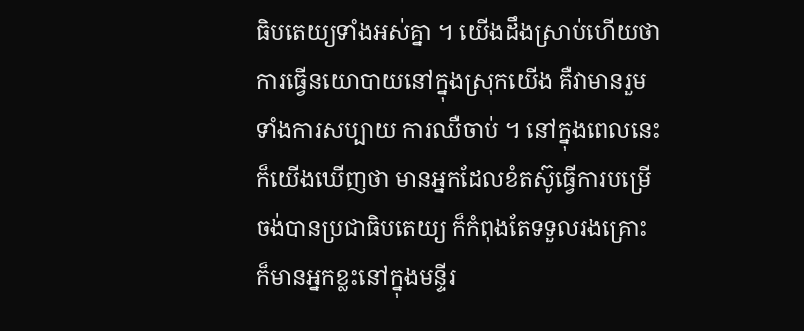ធិបតេយ្យទាំងអស់គ្នា ។ យើងដឹងស្រាប់ហើយថា ការធ្វើនយោបាយនៅក្នុងស្រុកយើង គឺវាមានរួមទាំងការសប្បាយ ការឈឺចាប់ ។ នៅក្នុងពេលនេះ ក៏យើងឃើញថា មានអ្នកដែលខំតស៊ូធ្វើការបម្រើ ចង់បានប្រជាធិបតេយ្យ ក៏កំពុងតែទទួលរងគ្រោះ ក៏មានអ្នកខ្លះនៅក្នុងមន្ទីរ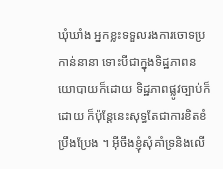ឃុំឃាំង អ្នកខ្លះទទួលរងការចោទប្រកាន់នានា ទោះបីជាក្នុងទិដ្ឋភាពនយោបាយក៏ដោយ ទិដ្ឋភាពផ្លូវច្បាប់ក៏ដោយ ក៏ប៉ុន្តែនេះសុទ្ធតែជាការខិតខំប្រឹងប្រែង ។ អ៊ីចឹងខ្ញុំសុំគាំទ្រនិងលើ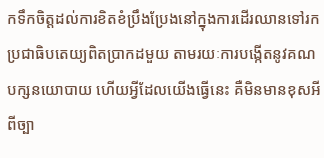កទឹកចិត្តដល់ការខិតខំប្រឹងប្រែងនៅក្នុងការដើរឈានទៅរកប្រជាធិបតេយ្យពិតប្រាកដមួយ តាមរយៈការបង្កើតនូវគណបក្សនយោបាយ ហើយអ្វីដែលយើងធ្វើនេះ គឺមិនមានខុសអីពីច្បា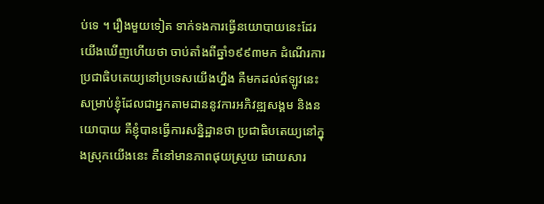ប់ទេ ។ រឿងមួយទៀត ទាក់ទងការធ្វើនយោបាយនេះដែរ យើងឃើញហើយថា ចាប់តាំងពីឆ្នាំ១៩៩៣មក ដំណើរការប្រជាធិបតេយ្យនៅប្រទេសយើងហ្នឹង គឺមកដល់ឥឡូវនេះ សម្រាប់ខ្ញុំដែលជាអ្នកតាមដាននូវការអភិវឌ្ឍសង្គម និងនយោបាយ គឺខ្ញុំបានធ្វើការសន្និដ្ឋានថា ប្រជាធិបតេយ្យនៅក្នុងស្រុកយើងនេះ គឺនៅមានភាពផុយស្រួយ ដោយសារ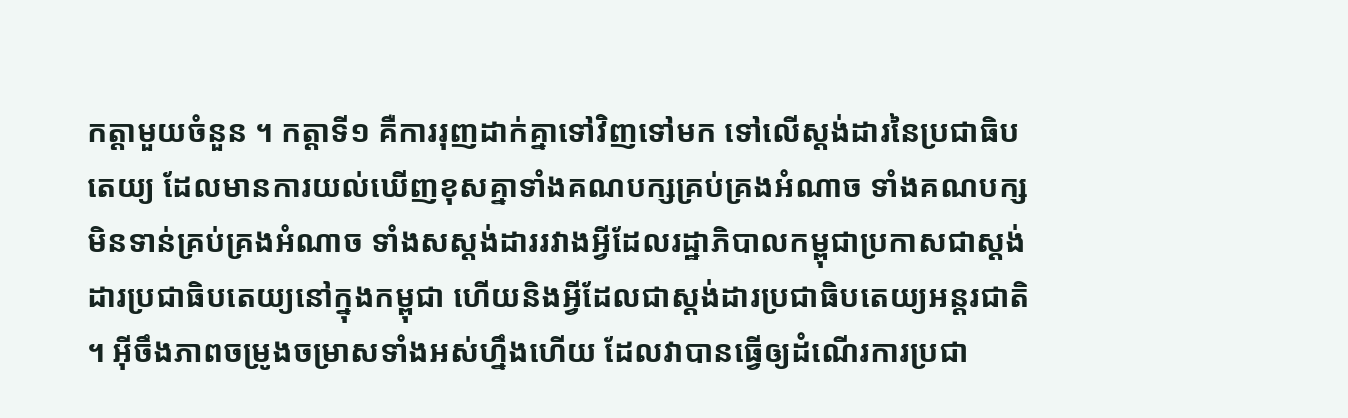កត្តាមួយចំនួន ។ កត្តាទី១ គឺការរុញដាក់គ្នាទៅវិញទៅមក ទៅលើស្ដង់ដារនៃប្រជាធិបតេយ្យ ដែលមានការយល់ឃើញខុសគ្នាទាំងគណបក្សគ្រប់គ្រងអំណាច ទាំងគណបក្សមិនទាន់គ្រប់គ្រងអំណាច ទាំងសស្ដង់ដាររវាងអ្វីដែលរដ្ឋាភិបាលកម្ពុជាប្រកាសជាស្ដង់ដារប្រជាធិបតេយ្យនៅក្នុងកម្ពុជា ហើយនិងអ្វីដែលជាស្ដង់ដារប្រជាធិបតេយ្យអន្តរជាតិ ។ អ៊ីចឹងភាពចម្រូងចម្រាសទាំងអស់ហ្នឹងហើយ ដែលវាបានធ្វើឲ្យដំណើរការប្រជា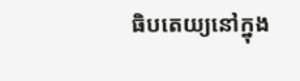ធិបតេយ្យនៅក្នុង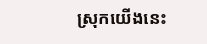ស្រុកយើងនេះ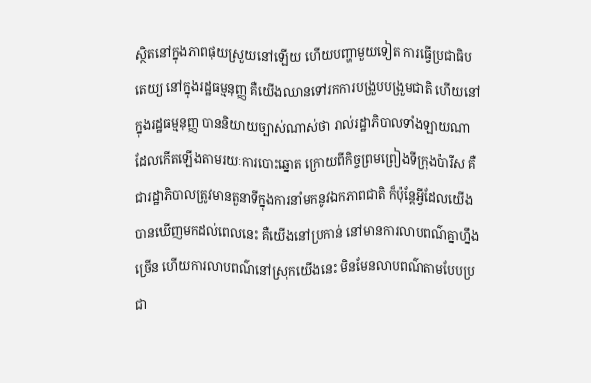ស្ថិតនៅក្នុងភាពផុយស្រួយនៅឡើយ ហើយបញ្ហាមួយទៀត ការធ្វើប្រជាធិបតេយ្យ នៅក្នុងរដ្ឋធម្មនុញ្ញ គឺយើងឈានទៅរកការបង្រួបបង្រួមជាតិ ហើយនៅក្នុងរដ្ឋធម្មនុញ្ញ បាននិយាយច្បាស់ណាស់ថា រាល់រដ្ឋាភិបាលទាំងឡាយណាដែលកើតឡើងតាមរយៈការបោះឆ្នោត ក្រោយពីកិច្ចព្រមព្រៀងទីក្រុងប៉ារីស គឺជារដ្ឋាភិបាលត្រូវមានតួនាទីក្នុងការនាំមកនូវឯកភាពជាតិ ក៏ប៉ុន្តែអ្វីដែលយើងបានឃើញមកដល់ពេលនេះ គឺយើងនៅប្រកាន់ នៅមានការលាបពណ៌គ្នាហ្នឹងច្រើន ហើយការលាបពណ៌នៅស្រុកយើងនេះ មិនមែនលាបពណ៌តាមបែបប្រជា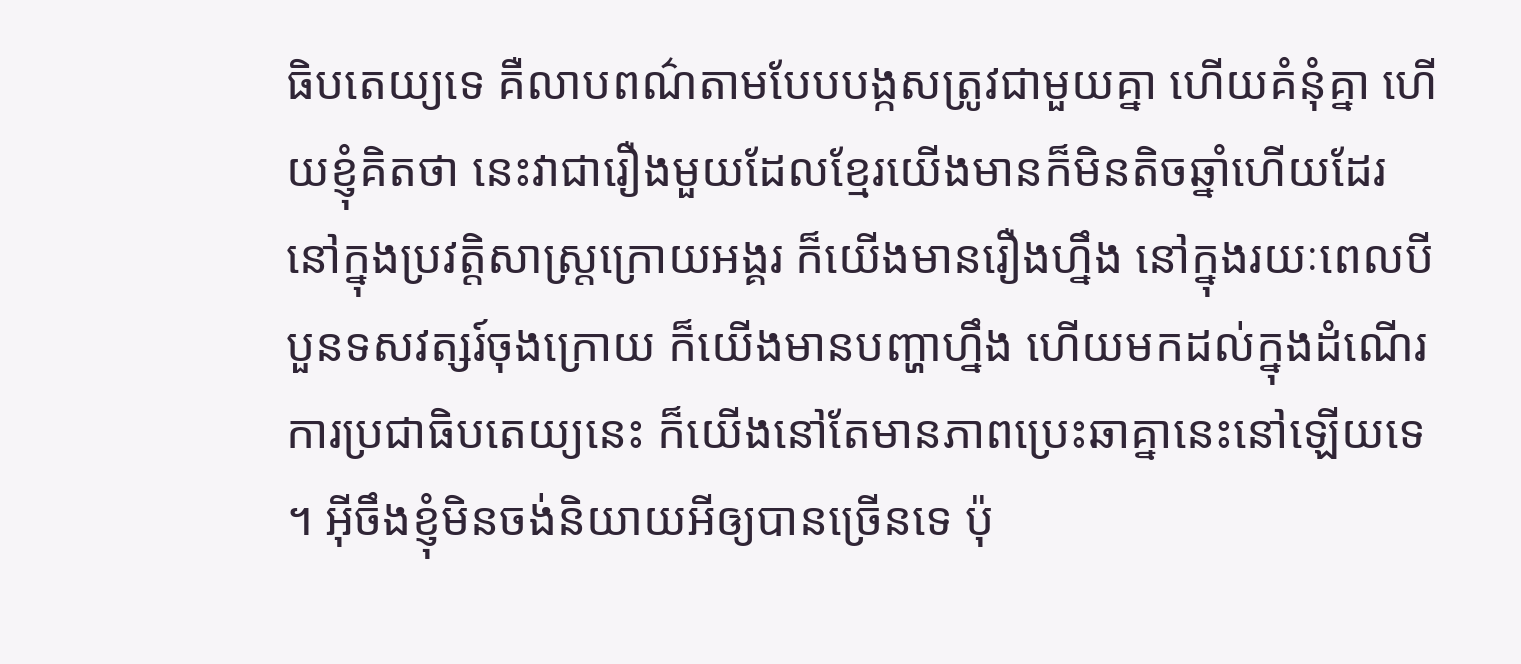ធិបតេយ្យទេ គឺលាបពណ៌តាមបែបបង្កសត្រូវជាមួយគ្នា ហើយគំនុំគ្នា ហើយខ្ញុំគិតថា នេះវាជារឿងមួយដែលខ្មែរយើងមានក៏មិនតិចឆ្នាំហើយដែរ នៅក្នុងប្រវត្តិសាស្រ្តក្រោយអង្គរ ក៏យើងមានរឿងហ្នឹង នៅក្នុងរយៈពេលបីបួនទសវត្សរ៍ចុងក្រោយ ក៏យើងមានបញ្ហាហ្នឹង ហើយមកដល់ក្នុងដំណើរការប្រជាធិបតេយ្យនេះ ក៏យើងនៅតែមានភាពប្រេះឆាគ្នានេះនៅឡើយទេ ។ អ៊ីចឹងខ្ញុំមិនចង់និយាយអីឲ្យបានច្រើនទេ ប៉ុ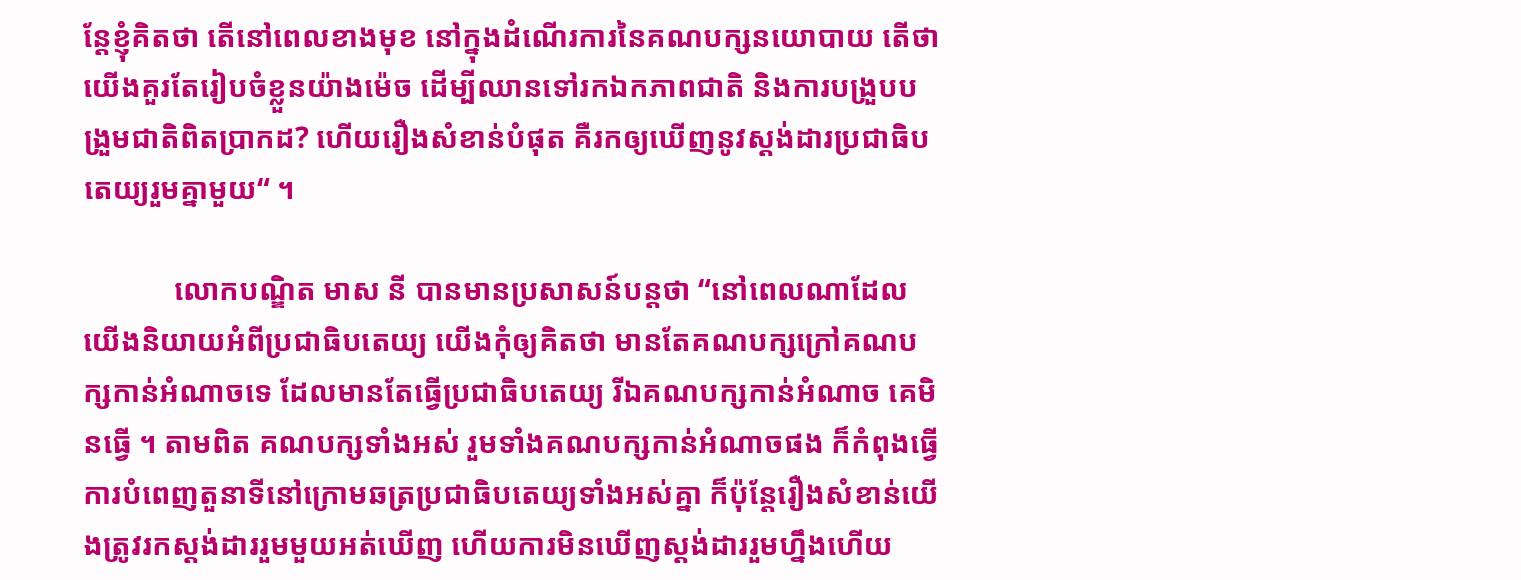ន្តែខ្ញុំគិតថា តើនៅពេលខាងមុខ នៅក្នុងដំណើរការនៃគណបក្សនយោបាយ តើថា យើងគួរតែរៀបចំខ្លួនយ៉ាងម៉េច ដើម្បីឈានទៅរកឯកភាពជាតិ និងការបង្រួបបង្រួមជាតិពិតប្រាកដ? ហើយរឿងសំខាន់បំផុត គឺរកឲ្យឃើញនូវស្ដង់ដារប្រជាធិបតេយ្យរួមគ្នាមួយ“ ។

            លោកបណ្ឌិត មាស នី បានមានប្រសាសន៍បន្តថា “នៅពេលណាដែលយើងនិយាយអំពីប្រជាធិបតេយ្យ យើងកុំឲ្យគិតថា មានតែគណបក្សក្រៅគណបក្សកាន់អំណាចទេ ដែលមានតែធ្វើប្រជាធិបតេយ្យ រីឯគណបក្សកាន់អំណាច គេមិនធ្វើ ។ តាមពិត គណបក្សទាំងអស់ រួមទាំងគណបក្សកាន់អំណាចផង ក៏កំពុងធ្វើការបំពេញតួនាទីនៅក្រោមឆត្រប្រជាធិបតេយ្យទាំងអស់គ្នា ក៏ប៉ុន្តែរឿងសំខាន់យើងត្រូវរកស្ដង់ដាររួមមួយអត់ឃើញ ហើយការមិនឃើញស្ដង់ដាររួមហ្នឹងហើយ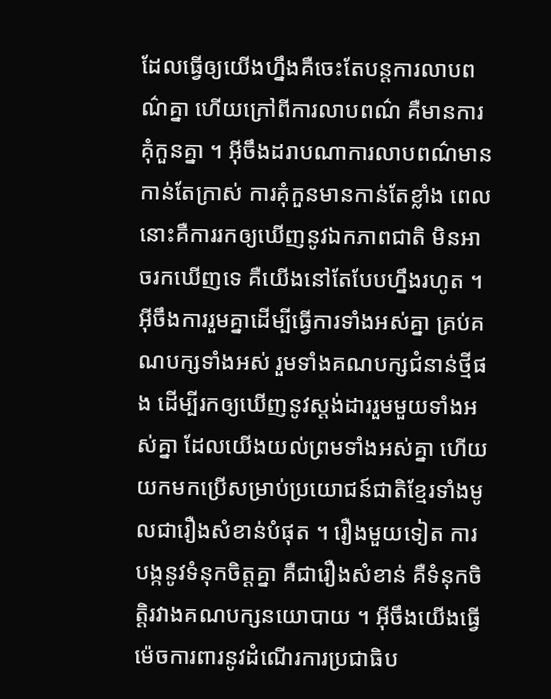ដែលធ្វើឲ្យយើងហ្នឹងគឺចេះតែបន្តការលាបពណ៌គ្នា ហើយក្រៅពីការលាបពណ៌ គឺមានការគុំកួនគ្នា ។ អ៊ីចឹងដរាបណាការលាបពណ៌មានកាន់តែក្រាស់ ការគុំកួនមានកាន់តែខ្លាំង ពេលនោះគឺការរកឲ្យឃើញនូវឯកភាពជាតិ មិនអាចរកឃើញទេ គឺយើងនៅតែបែបហ្នឹងរហូត ។ អ៊ីចឹងការរួមគ្នាដើម្បីធ្វើការទាំងអស់គ្នា គ្រប់គណបក្សទាំងអស់ រួមទាំងគណបក្សជំនាន់ថ្មីផង ដើម្បីរកឲ្យឃើញនូវស្ដង់ដាររួមមួយទាំងអស់គ្នា ដែលយើងយល់ព្រមទាំងអស់គ្នា ហើយយកមកប្រើសម្រាប់ប្រយោជន៍ជាតិខ្មែរទាំងមូលជារឿងសំខាន់បំផុត ។ រឿងមួយទៀត ការបង្កនូវទំនុកចិត្តគ្នា គឺជារឿងសំខាន់ គឺទំនុកចិត្តិរវាងគណបក្សនយោបាយ ។ អ៊ីចឹងយើងធ្វើម៉េចការពារនូវដំណើរការប្រជាធិប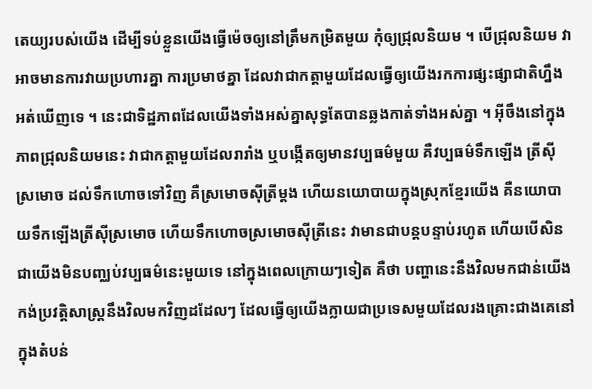តេយ្យរបស់យើង ដើម្បីទប់ខ្លួនយើងធ្វើម៉េចឲ្យនៅត្រឹមកម្រិតមួយ កុំឲ្យជ្រុលនិយម ។ បើជ្រុលនិយម វាអាចមានការវាយប្រហារគ្នា ការប្រមាថគ្នា ដែលវាជាកត្តាមួយដែលធ្វើឲ្យយើងរកការផ្សះផ្សាជាតិហ្នឹងអត់ឃើញទេ ។ នេះជាទិដ្ឋភាពដែលយើងទាំងអស់គ្នាសុទ្ធតែបានឆ្លងកាត់ទាំងអស់គ្នា ។ អ៊ីចឹងនៅក្នុងភាពជ្រុលនិយមនេះ វាជាកត្តាមួយដែលរារាំង ឬបង្កើតឲ្យមានវប្បធម៌មួយ គឺវប្បធម៌ទឹកឡើង ត្រីស៊ីស្រមោច ដល់ទឹកហោចទៅវិញ គឺស្រមោចស៊ីត្រីម្ដង ហើយនយោបាយក្នុងស្រុកខ្មែរយើង គឺនយោបាយទឹកឡើងត្រីស៊ីស្រមោច ហើយទឹកហោចស្រមោចស៊ីត្រីនេះ វាមានជាបន្តបន្ទាប់រហូត ហើយបើសិនជាយើងមិនបញ្ឈប់វប្បធម៌នេះមួយទេ នៅក្នុងពេលក្រោយៗទៀត គឺថា បញ្ហានេះនឹងវិលមកជាន់យើង កង់ប្រវត្តិសាស្រ្តនឹងវិលមកវិញដដែលៗ ដែលធ្វើឲ្យយើងក្លាយជាប្រទេសមួយដែលរងគ្រោះជាងគេនៅក្នុងតំបន់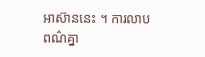អាស៊ាននេះ ។ ការលាបពណ៌គ្នា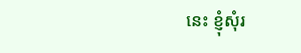នេះ ខ្ញុំសុំរ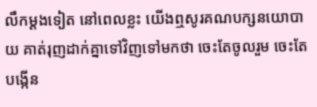លឹកម្ដងទៀត នៅពេលខ្លះ យើងឮសូរគណបក្សនយោបាយ គាត់រុញដាក់គ្នាទៅវិញទៅមកថា ចេះតែចូលរួម ចេះតែបង្កើន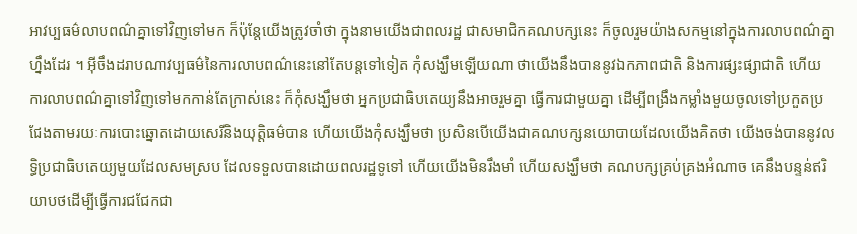អាវប្បធម៌លាបពណ៌គ្នាទៅវិញទៅមក ក៏ប៉ុន្តែយើងត្រូវចាំថា ក្នុងនាមយើងជាពលរដ្ឋ ជាសមាជិកគណបក្សនេះ ក៏ចូលរួមយ៉ាងសកម្មនៅក្នុងការលាបពណ៌គ្នាហ្នឹងដែរ ។ អ៊ីចឹងដរាបណាវប្បធម៌នៃការលាបពណ៌នេះនៅតែបន្តទៅទៀត កុំសង្ឃឹមឡើយណា ថាយើងនឹងបាននូវឯកភាពជាតិ និងការផ្សះផ្សាជាតិ ហើយការលាបពណ៌គ្នាទៅវិញទៅមកកាន់តែក្រាស់នេះ ក៏កុំសង្ឃឹមថា អ្នកប្រជាធិបតេយ្យនឹងអាចរួមគ្នា ធ្វើការជាមួយគ្នា ដើម្បីពង្រឹងកម្លាំងមួយចូលទៅប្រកួតប្រជែងតាមរយៈការបោះឆ្នោតដោយសេរីនិងយុត្តិធម៌បាន ហើយយើងកុំសង្ឃឹមថា ប្រសិនបើយើងជាគណបក្សនយោបាយដែលយើងគិតថា យើងចង់បាននូវលទ្ធិប្រជាធិបតេយ្យមួយដែលសមស្រប ដែលទទួលបានដោយពលរដ្ឋទូទៅ ហើយយើងមិនរឹងមាំ ហើយសង្ឃឹមថា គណបក្សគ្រប់គ្រងអំណាច គេនឹងបន្ទន់ឥរិយាបថដើម្បីធ្វើការជជែកជា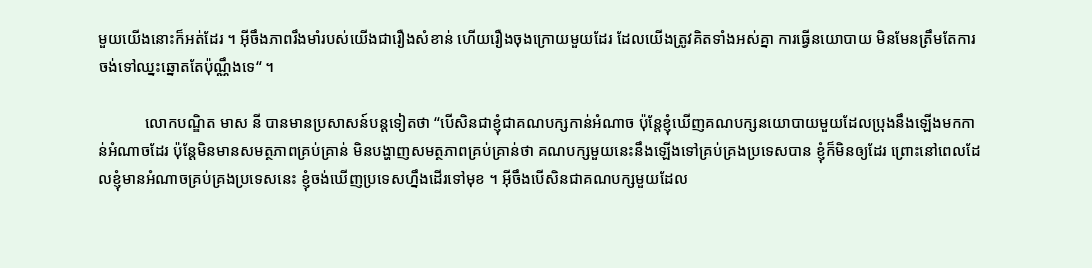មួយយើងនោះក៏អត់ដែរ ។ អ៊ីចឹងភាពរឹងមាំរបស់យើងជារឿងសំខាន់ ហើយរឿងចុងក្រោយមួយដែរ ដែលយើងត្រូវគិតទាំងអស់គ្នា ការធ្វើនយោបាយ មិនមែនត្រឹមតែការចង់ទៅឈ្នះឆ្នោតតែប៉ុណ្ណឹងទេ“ ។

            លោកបណ្ឌិត មាស នី បានមានប្រសាសន៍បន្តទៀតថា “បើសិនជាខ្ញុំជាគណបក្សកាន់អំណាច ប៉ុន្តែខ្ញុំឃើញគណបក្សនយោបាយមួយដែលប្រុងនឹងឡើងមកកាន់អំណាចដែរ ប៉ុន្តែមិនមានសមត្ថភាពគ្រប់គ្រាន់ មិនបង្ហាញសមត្ថភាពគ្រប់គ្រាន់ថា គណបក្សមួយនេះនឹងឡើងទៅគ្រប់គ្រងប្រទេសបាន ខ្ញុំក៏មិនឲ្យដែរ ព្រោះនៅពេលដែលខ្ញុំមានអំណាចគ្រប់គ្រងប្រទេសនេះ ខ្ញុំចង់ឃើញប្រទេសហ្នឹងដើរទៅមុខ ។ អ៊ីចឹងបើសិនជាគណបក្សមួយដែល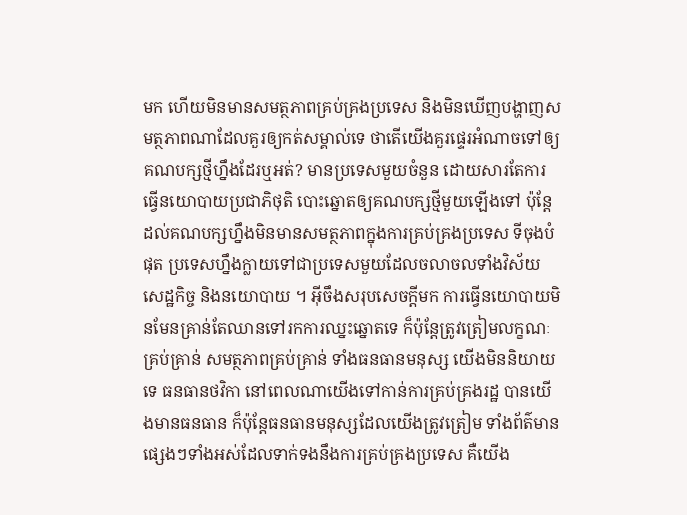មក ហើយមិនមានសមត្ថភាពគ្រប់គ្រងប្រទេស និងមិនឃើញបង្ហាញសមត្ថភាពណាដែលគួរឲ្យកត់សម្គាល់ទេ ថាតើយើងគួរផ្ទេរអំណាចទៅឲ្យគណបក្សថ្មីហ្នឹងដែរឬអត់? មានប្រទេសមួយចំនួន ដោយសារតែការធ្វើនយោបាយប្រជាភិថុតិ បោះឆ្នោតឲ្យគណបក្សថ្មីមួយឡើងទៅ ប៉ុន្តែដល់គណបក្សហ្នឹងមិនមានសមត្ថភាពក្នុងការគ្រប់គ្រងប្រទេស ទីចុងបំផុត ប្រទេសហ្នឹងក្លាយទៅជាប្រទេសមួយដែលចលាចលទាំងវិស័យសេដ្ឋកិច្ច និងនយោបាយ ។ អ៊ីចឹងសរុបសេចក្ដីមក ការធ្វើនយោបាយមិនមែនគ្រាន់តែឈានទៅរកការឈ្នះឆ្នោតទេ ក៏ប៉ុន្តែត្រូវត្រៀមលក្ខណៈគ្រប់គ្រាន់ សមត្ថភាពគ្រប់គ្រាន់ ទាំងធនធានមនុស្ស យើងមិននិយាយទេ ធនធានថវិកា នៅពេលណាយើងទៅកាន់ការគ្រប់គ្រងរដ្ឋ បានយើងមានធនធាន ក៏ប៉ុន្តែធនធានមនុស្សដែលយើងត្រូវត្រៀម ទាំងព័ត៌មានផ្សេងៗទាំងអស់ដែលទាក់ទងនឹងការគ្រប់គ្រងប្រទេស គឺយើង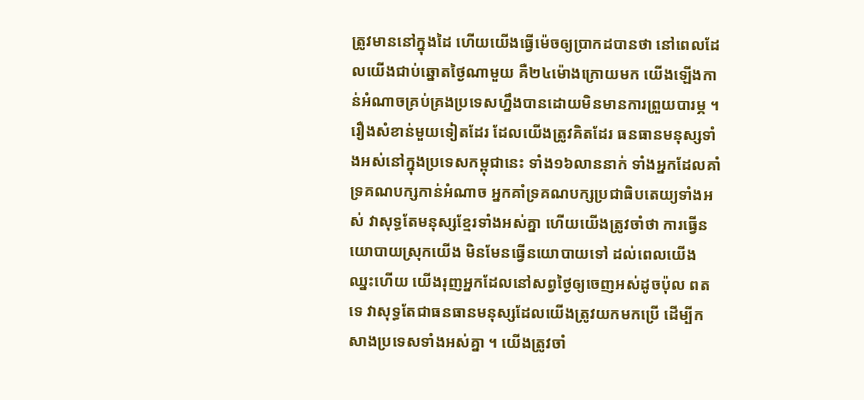ត្រូវមាននៅក្នុងដៃ ហើយយើងធ្វើម៉េចឲ្យប្រាកដបានថា នៅពេលដែលយើងជាប់ឆ្នោតថ្ងៃណាមួយ គឺ២៤ម៉ោងក្រោយមក យើងឡើងកាន់អំណាចគ្រប់គ្រងប្រទេសហ្នឹងបានដោយមិនមានការព្រួយបារម្ភ ។ រឿងសំខាន់មួយទៀតដែរ ដែលយើងត្រូវគិតដែរ ធនធានមនុស្សទាំងអស់នៅក្នុងប្រទេសកម្ពុជានេះ ទាំង១៦លាននាក់ ទាំងអ្នកដែលគាំទ្រគណបក្សកាន់អំណាច អ្នកគាំទ្រគណបក្សប្រជាធិបតេយ្យទាំងអស់ វាសុទ្ធតែមនុស្សខ្មែរទាំងអស់គ្នា ហើយយើងត្រូវចាំថា ការធ្វើនយោបាយស្រុកយើង មិនមែនធ្វើនយោបាយទៅ ដល់ពេលយើងឈ្នះហើយ យើងរុញអ្នកដែលនៅសព្វថ្ងៃឲ្យចេញអស់ដូចប៉ុល ពត ទេ វាសុទ្ធតែជាធនធានមនុស្សដែលយើងត្រូវយកមកប្រើ ដើម្បីកសាងប្រទេសទាំងអស់គ្នា ។ យើងត្រូវចាំ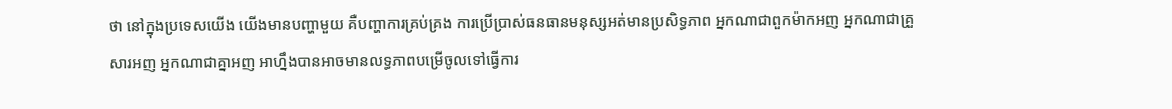ថា នៅក្នុងប្រទេសយើង យើងមានបញ្ហាមួយ គឺបញ្ហាការគ្រប់គ្រង ការប្រើប្រាស់ធនធានមនុស្សអត់មានប្រសិទ្ធភាព អ្នកណាជាពួកម៉ាកអញ អ្នកណាជាគ្រួសារអញ អ្នកណាជាគ្នាអញ អាហ្នឹងបានអាចមានលទ្ធភាពបម្រើចូលទៅធ្វើការ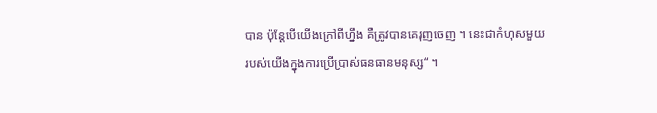បាន ប៉ុន្តែបើយើងក្រៅពីហ្នឹង គឺត្រូវបានគេរុញចេញ ។ នេះជាកំហុសមួយរបស់យើងក្នុងការប្រើប្រាស់ធនធានមនុស្ស“ ។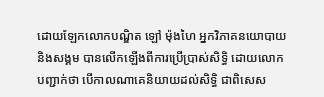ដោយឡែកលោកបណ្ឌិត ឡៅ ម៉ុងហៃ អ្នកវិភាគនយោបាយ និងសង្គម បានលើកឡើងពីការប្រើប្រាស់សិទ្ធិ ដោយលោកបញ្ជាក់ថា បើកាលណាគេនិយាយដល់សិទ្ធិ ជាពិសេស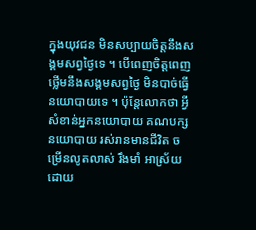ក្នុងយុវជន មិនសប្បាយចិត្តនឹងសង្គមសព្វថ្ងៃទេ ។ បើពេញចិត្តពេញថ្លើមនឹងសង្គមសព្វថ្ងៃ មិនបាច់ធ្វើនយោបាយទេ ។ ប៉ុន្តែលោកថា អ្វីសំខាន់អ្នកនយោបាយ គណបក្សនយោបាយ រស់រានមានជីវិត ចម្រើនលូតលាស់ រឹងមាំ អាស្រ័យដោយ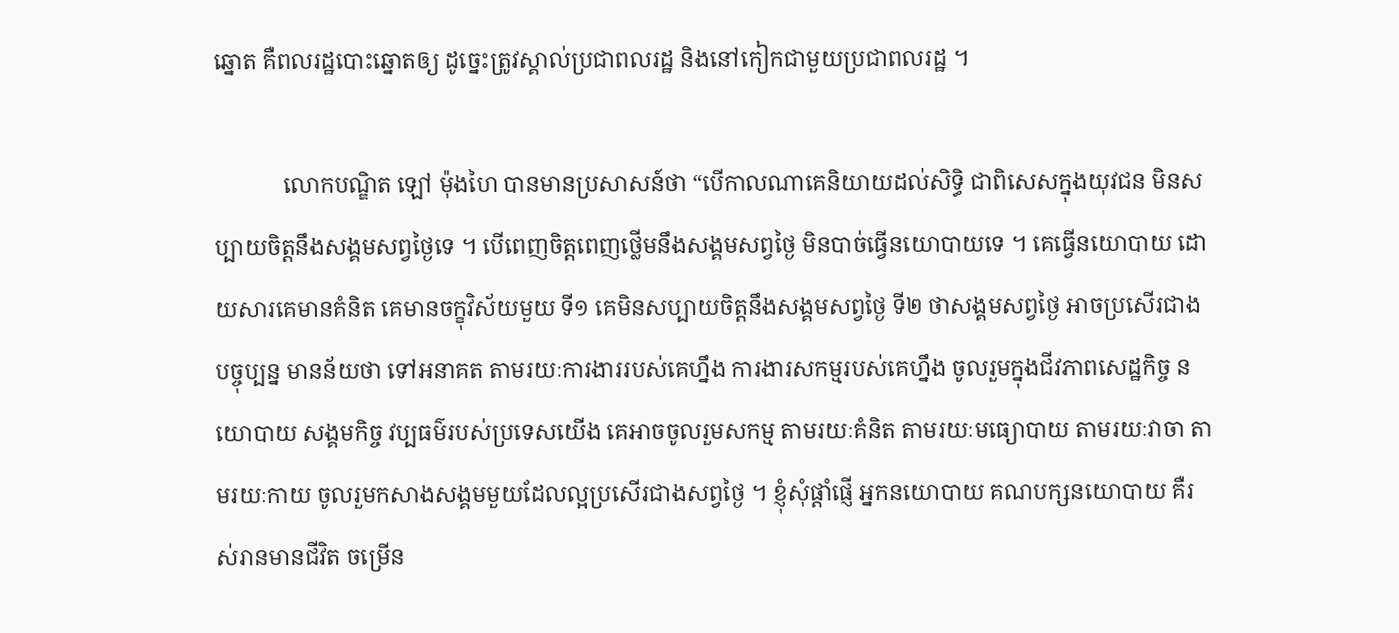ឆ្នោត គឺពលរដ្ឋបោះឆ្នោតឲ្យ ដូច្នេះត្រូវស្គាល់ប្រជាពលរដ្ឋ និងនៅកៀកជាមួយប្រជាពលរដ្ឋ ។

            លោកបណ្ឌិត ឡៅ ម៉ុងហៃ បានមានប្រសាសន៍ថា “បើកាលណាគេនិយាយដល់សិទ្ធិ ជាពិសេសក្នុងយុវជន មិនសប្បាយចិត្តនឹងសង្គមសព្វថ្ងៃទេ ។ បើពេញចិត្តពេញថ្លើមនឹងសង្គមសព្វថ្ងៃ មិនបាច់ធ្វើនយោបាយទេ ។ គេធ្វើនយោបាយ ដោយសារគេមានគំនិត គេមានចក្ខុវិស័យមួយ ទី១ គេមិនសប្បាយចិត្តនឹងសង្គមសព្វថ្ងៃ ទី២ ថាសង្គមសព្វថ្ងៃ អាចប្រសើរជាងបច្ចុប្បន្ន មានន័យថា ទៅអនាគត តាមរយៈការងាររបស់គេហ្នឹង ការងារសកម្មរបស់គេហ្នឹង ចូលរួមក្នុងជីវភាពសេដ្ឋកិច្ច នយោបាយ សង្គមកិច្ច វប្បធម៌របស់ប្រទេសយើង គេអាចចូលរួមសកម្ម តាមរយៈគំនិត តាមរយៈមធ្យោបាយ តាមរយៈវាចា តាមរយៈកាយ ចូលរួមកសាងសង្គមមួយដែលល្អប្រសើរជាងសព្វថ្ងៃ ។ ខ្ញុំសុំផ្ដាំផ្ញើ អ្នកនយោបាយ គណបក្សនយោបាយ គឺរស់រានមានជីវិត ចម្រើន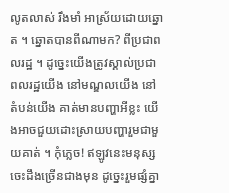លូតលាស់ រឹងមាំ អាស្រ័យដោយឆ្នោត ។ ឆ្នោតបានពីណាមក? ពីប្រជាពលរដ្ឋ ។ ដូច្នេះយើងត្រូវស្គាល់ប្រជាពលរដ្ឋយើង នៅមណ្ឌលយើង នៅតំបន់យើង គាត់មានបញ្ហាអីខ្លះ យើងអាចជួយដោះស្រាយបញ្ហារួមជាមួយគាត់ ។ កុំភេ្លច! ឥឡូវនេះមនុស្សចេះដឹងច្រើនជាងមុន ដូច្នេះរួមផ្សំគ្នា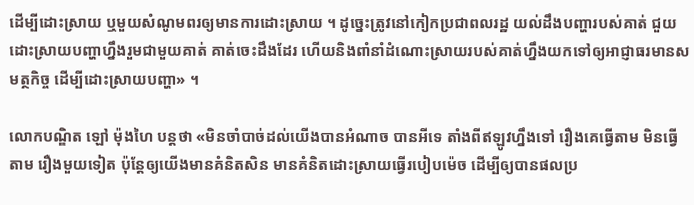ដើម្បីដោះស្រាយ ឬមួយសំណូមពរឲ្យមានការដោះស្រាយ ។ ដូច្នេះត្រូវនៅកៀកប្រជាពលរដ្ឋ យល់ដឹងបញ្ហារបស់គាត់ ជួយដោះស្រាយបញ្ហាហ្នឹងរួមជាមួយគាត់ គាត់ចេះដឹងដែរ ហើយនិងពាំនាំដំណោះស្រាយរបស់គាត់ហ្នឹងយកទៅឲ្យអាជ្ញាធរមានសមត្ថកិច្ច ដើម្បីដោះស្រាយបញ្ហា» ។

លោកបណ្ឌិត ឡៅ ម៉ុងហៃ បន្តថា «មិនចាំបាច់ដល់យើងបានអំណាច បានអីទេ តាំងពីឥឡូវហ្នឹងទៅ រឿងគេធ្វើតាម មិនធ្វើតាម រឿងមួយទៀត ប៉ុន្តែឲ្យយើងមានគំនិតសិន មានគំនិតដោះស្រាយធ្វើរបៀបម៉េច ដើម្បីឲ្យបានផលប្រ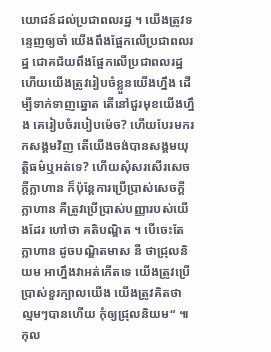យោជន៍ដល់ប្រជាពលរដ្ឋ ។ យើងត្រូវទន្ទេញឲ្យចាំ យើងពឹងផ្អែកលើប្រជាពលរដ្ឋ ជោគជ័យពឹងផ្អែកលើប្រជាពលរដ្ឋ ហើយយើងត្រូវរៀបចំខ្លួនយើងហ្នឹង ដើម្បីទាក់ទាញឆ្នោត តើនៅជួរមុខយើងហ្នឹង គេរៀបចំរបៀបម៉េច? ហើយបែរមករកសង្គមវិញ តើយើងចង់បានសង្គមយុត្តិធម៌ឬអត់ទេ? ហើយសុំសរសើរសេចក្ដីក្លាហាន ក៏ប៉ុន្តែការប្រើប្រាស់សេចក្ដីក្លាហាន គឺត្រូវប្រើប្រាស់បញ្ញារបស់យើងដែរ ហៅថា គតិបណ្ឌិត ។ បើចេះតែក្លាហាន ដូចបណ្ឌិតមាស នី ថាជ្រុលនិយម អាហ្នឹងវាអត់កើតទេ យើងត្រូវប្រើប្រាស់ខួរក្បាលយើង យើងត្រូវគិតថា ល្មមៗបានហើយ កុំឲ្យជ្រុលនិយម“ ៕ កុល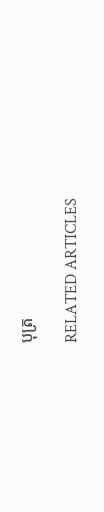បុត្រ

RELATED ARTICLES